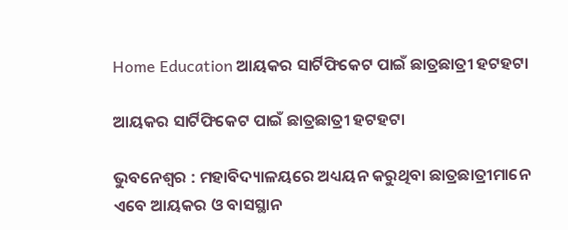Home Education ଆୟକର ସାର୍ଟିଫିକେଟ ପାଇଁ ଛାତ୍ରଛାତ୍ରୀ ହଟହଟା

ଆୟକର ସାର୍ଟିଫିକେଟ ପାଇଁ ଛାତ୍ରଛାତ୍ରୀ ହଟହଟା

ଭୁବନେଶ୍ୱର : ମହାବିଦ୍ୟାଳୟରେ ଅଧ୍ୟୟନ କରୁଥିବା ଛାତ୍ରଛାତ୍ରୀମାନେ ଏବେ ଆୟକର ଓ ବାସସ୍ଥାନ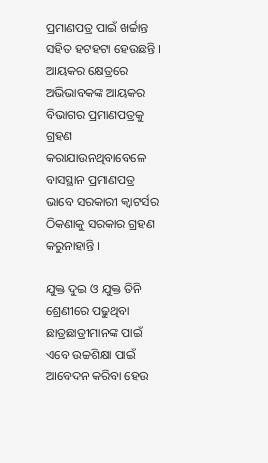ପ୍ରମାଣପତ୍ର ପାଇଁ ଖର୍ଚ୍ଚାନ୍ତ ସହିତ ହଟହଟା ହେଉଛନ୍ତି । ଆୟକର କ୍ଷେତ୍ରରେ ଅଭିଭାବକଙ୍କ ଆୟକର ବିଭାଗର ପ୍ରମାଣପତ୍ରକୁ ଗ୍ରହଣ କରାଯାଉନଥିବାବେଳେ ବାସସ୍ଥାନ ପ୍ରମାଣପତ୍ର ଭାବେ ସରକାରୀ କ୍ୱାଟର୍ସର ଠିକଣାକୁ ସରକାର ଗ୍ରହଣ କରୁନାହାନ୍ତି ।

ଯୁକ୍ତ ଦୁଇ ଓ ଯୁକ୍ତ ତିନି ଶ୍ରେଣୀରେ ପଢୁଥିବା ଛାତ୍ରଛାତ୍ରୀମାନଙ୍କ ପାଇଁ ଏବେ ଉଚ୍ଚଶିକ୍ଷା ପାଇଁ ଆବେଦନ କରିବା ହେଉ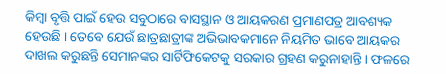କିମ୍ବା ବୃତ୍ତି ପାଇଁ ହେଉ ସବୁଠାରେ ବାସସ୍ଥାନ ଓ ଆୟକରଣ ପ୍ରମାଣପତ୍ର ଆବଶ୍ୟକ ହେଉଛି । ତେବେ ଯେଉଁ ଛାତ୍ରଛାତ୍ରୀଙ୍କ ଅଭିଭାବକମାନେ ନିୟମିତ ଭାବେ ଆୟକର ଦାଖଲ କରୁଛନ୍ତି ସେମାନଙ୍କର ସାର୍ଟିଫିକେଟକୁ ସରକାର ଗ୍ରହଣ କରୁନାହାନ୍ତି । ଫଳରେ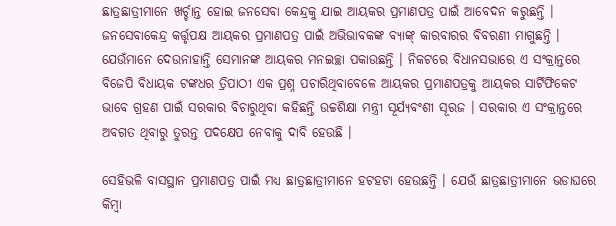ଛାତ୍ରଛାତ୍ରୀମାନେ ଖର୍ଚ୍ଚାନ୍ତ ହୋଇ ଜନସେବା କେନ୍ଦ୍ରକୁ ଯାଇ ଆୟକର ପ୍ରମାଣପତ୍ର ପାଇଁ ଆବେଦନ କରୁଛନ୍ତି । ଜନସେବାକେନ୍ଦ୍ର କର୍ତ୍ତୃପକ୍ଷ ଆୟକର ପ୍ରମାଣପତ୍ର ପାଇଁ ଅଭିଭାବକଙ୍କ ବ୍ୟାଙ୍କ୍‍ କାରବାରର ବିବରଣୀ ମାଗୁଛନ୍ତି । ଯେଉଁମାନେ ଦେଉନାହାନ୍ତି ସେମାନଙ୍କ ଆୟକର ମନଇଚ୍ଛା ପକାଉଛନ୍ତି । ନିକଟରେ ବିଧାନସଭାରେ ଏ ସଂକ୍ରାନ୍ତରେ ବିଜେପି ବିଧାୟକ ଟଙ୍କଧର ତ୍ରିପାଠୀ ଏକ ପ୍ରଶ୍ନ ପଚାରିଥିବାବେଳେ ଆୟକର ପ୍ରମାଣପତ୍ରକୁ ଆୟକର ସାର୍ଟିଫିକେଟ ଭାବେ ଗ୍ରହଣ ପାଇଁ ସରକାର ବିଚାରୁଥିବା କହିଛନ୍ତି ଉଚ୍ଚଶିକ୍ଷା ମନ୍ତ୍ରୀ ସୂର୍ଯ୍ୟବଂଶୀ ସୂରଜ । ସରକାର ଏ ସଂକ୍ରାନ୍ତରେ ଅବଗତ ଥିବାରୁ ତୁରନ୍ତ ପଦକ୍ଷେପ ନେବାକୁ ଦାବି ହେଉଛି ।

ସେହିଭଳି ବାସସ୍ଥାନ ପ୍ରମାଣପତ୍ର ପାଇଁ ମଧ୍ୟ ଛାତ୍ରଛାତ୍ରୀମାନେ ହଟହଟା ହେଉଛନ୍ତି । ଯେଉଁ ଛାତ୍ରଛାତ୍ରୀମାନେ ଭଡାଘରେ କିମ୍ବା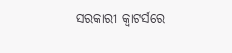ସରକାରୀ କ୍ୱାଟର୍ସରେ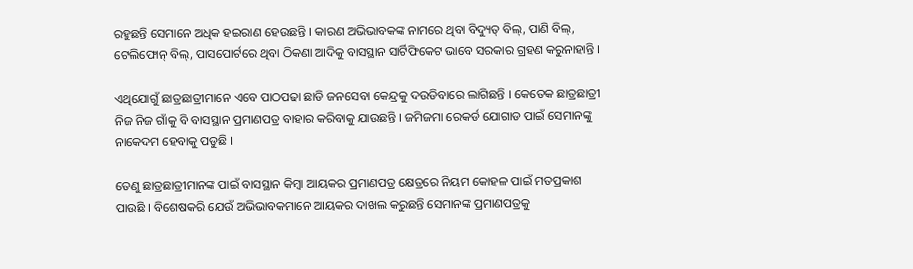ରହୁଛନ୍ତି ସେମାନେ ଅଧିକ ହଇରାଣ ହେଉଛନ୍ତି । କାରଣ ଅଭିଭାବକଙ୍କ ନାମରେ ଥିବା ବିଦ୍ୟୁତ୍‍ ବିଲ୍‍, ପାଣି ବିଲ୍‍, ଟେଲିଫୋନ୍‍ ବିଲ୍‍, ପାସପୋର୍ଟରେ ଥିବା ଠିକଣା ଆଦିକୁ ବାସସ୍ଥାନ ସାର୍ଟିଫିକେଟ ଭାବେ ସରକାର ଗ୍ରହଣ କରୁନାହାନ୍ତି ।

ଏଥିଯୋଗୁଁ ଛାତ୍ରଛାତ୍ରୀମାନେ ଏବେ ପାଠପଢା ଛାଡି ଜନସେବା କେନ୍ଦ୍ରକୁ ଦଉଡିବାରେ ଲାଗିଛନ୍ତି । କେତେକ ଛାତ୍ରଛାତ୍ରୀ ନିଜ ନିଜ ଗାଁକୁ ବି ବାସସ୍ଥାନ ପ୍ରମାଣପତ୍ର ବାହାର କରିବାକୁ ଯାଉଛନ୍ତି । ଜମିଜମା ରେକର୍ଡ ଯୋଗାଡ ପାଇଁ ସେମାନଙ୍କୁ ନାକେଦମ ହେବାକୁ ପଡୁଛି ।

ତେଣୁ ଛାତ୍ରଛାତ୍ରୀମାନଙ୍କ ପାଇଁ ବାସସ୍ଥାନ କିମ୍ବା ଆୟକର ପ୍ରମାଣପତ୍ର କ୍ଷେତ୍ରରେ ନିୟମ କୋହଳ ପାଇଁ ମତପ୍ରକାଶ ପାଉଛି । ବିଶେଷକରି ଯେଉଁ ଅଭିଭାବକମାନେ ଆୟକର ଦାଖଲ କରୁଛନ୍ତି ସେମାନଙ୍କ ପ୍ରମାଣପତ୍ରକୁ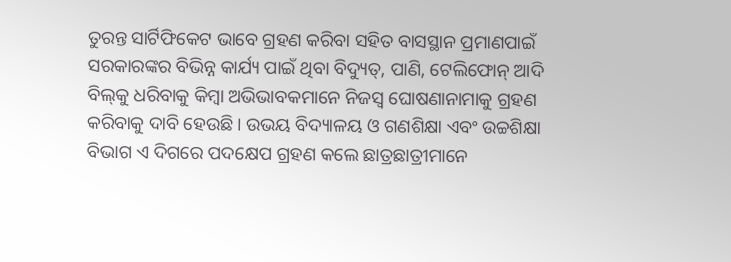ତୁରନ୍ତ ସାର୍ଟିଫିକେଟ ଭାବେ ଗ୍ରହଣ କରିବା ସହିତ ବାସସ୍ଥାନ ପ୍ରମାଣପାଇଁ ସରକାରଙ୍କର ବିଭିନ୍ନ କାର୍ଯ୍ୟ ପାଇଁ ଥିବା ବିଦ୍ୟୁତ୍‍, ପାଣି, ଟେଲିଫୋନ୍‍ ଆଦି ବିଲ୍‍କୁ ଧରିବାକୁ କିମ୍ବା ଅଭିଭାବକମାନେ ନିଜସ୍ୱ ଘୋଷଣାନାମାକୁ ଗ୍ରହଣ କରିବାକୁ ଦାବି ହେଉଛି । ଉଭୟ ବିଦ୍ୟାଳୟ ଓ ଗଣଶିକ୍ଷା ଏବଂ ଉଚ୍ଚଶିକ୍ଷା ବିଭାଗ ଏ ଦିଗରେ ପଦକ୍ଷେପ ଗ୍ରହଣ କଲେ ଛାତ୍ରଛାତ୍ରୀମାନେ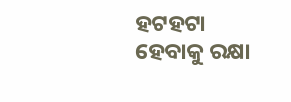ହଟହଟା ହେବାକୁ ରକ୍ଷା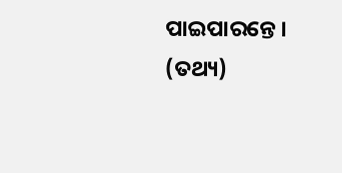ପାଇପାରନ୍ତେ । (ତଥ୍ୟ)